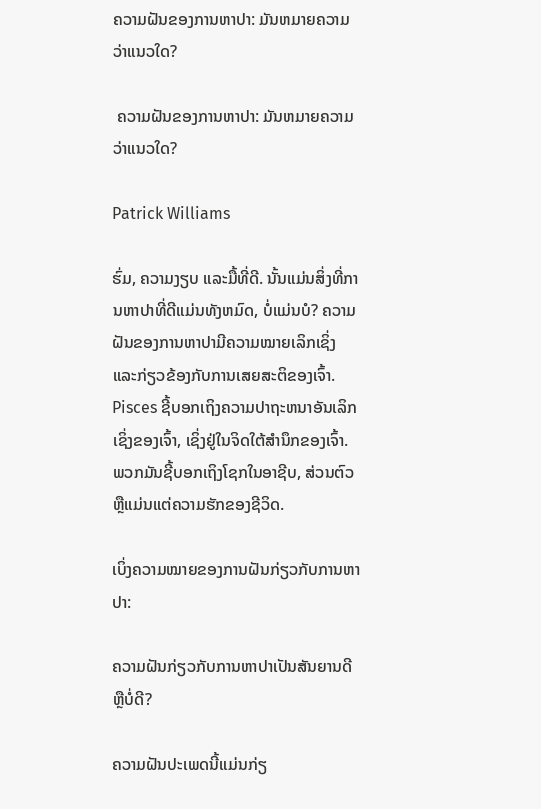ຄວາມຝັນຂອງການຫາປາ: ມັນຫມາຍຄວາມວ່າແນວໃດ?

 ຄວາມຝັນຂອງການຫາປາ: ມັນຫມາຍຄວາມວ່າແນວໃດ?

Patrick Williams

ຮົ່ມ, ຄວາມງຽບ ແລະມື້ທີ່ດີ. ນັ້ນແມ່ນສິ່ງທີ່ການຫາປາທີ່ດີແມ່ນທັງຫມົດ, ບໍ່ແມ່ນບໍ? ຄວາມຝັນຂອງການຫາປາມີຄວາມໝາຍເລິກເຊິ່ງ ແລະກ່ຽວຂ້ອງກັບການເສຍສະຕິຂອງເຈົ້າ. Pisces ຊີ້ບອກເຖິງຄວາມປາຖະຫນາອັນເລິກເຊິ່ງຂອງເຈົ້າ, ເຊິ່ງຢູ່ໃນຈິດໃຕ້ສໍານຶກຂອງເຈົ້າ. ພວກມັນຊີ້ບອກເຖິງໂຊກໃນອາຊີບ, ສ່ວນຕົວ ຫຼືແມ່ນແຕ່ຄວາມຮັກຂອງຊີວິດ.

ເບິ່ງຄວາມໝາຍຂອງການຝັນກ່ຽວກັບການຫາປາ:

ຄວາມຝັນກ່ຽວກັບການຫາປາເປັນສັນຍານດີຫຼືບໍ່ດີ?

ຄວາມຝັນປະເພດນີ້ແມ່ນກ່ຽ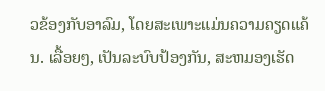ວຂ້ອງກັບອາລົມ, ໂດຍສະເພາະແມ່ນຄວາມຄຽດແຄ້ນ. ເລື້ອຍໆ, ເປັນລະບົບປ້ອງກັນ, ສະຫມອງເຮັດ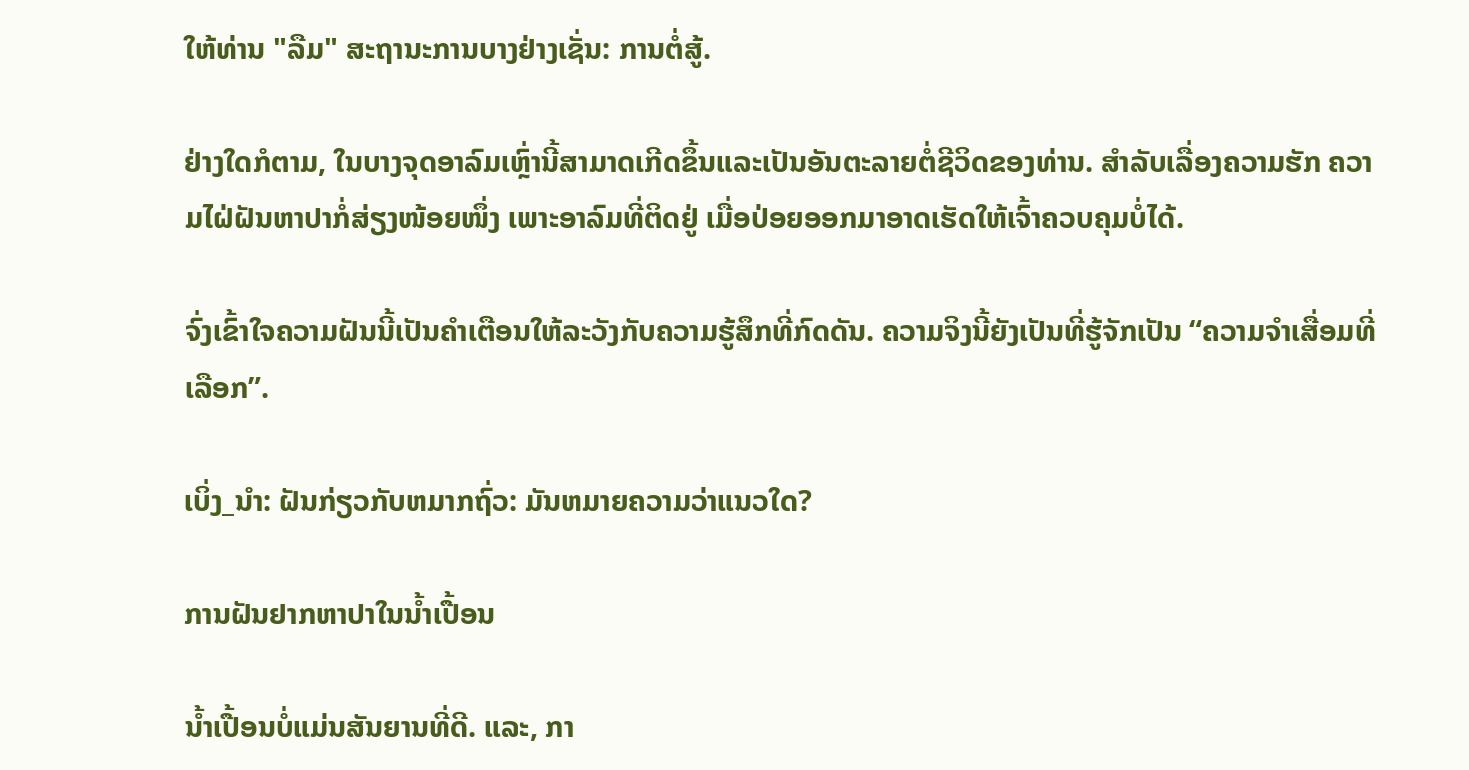ໃຫ້ທ່ານ "ລືມ" ສະຖານະການບາງຢ່າງເຊັ່ນ: ການຕໍ່ສູ້.

ຢ່າງໃດກໍຕາມ, ໃນບາງຈຸດອາລົມເຫຼົ່ານີ້ສາມາດເກີດຂຶ້ນແລະເປັນອັນຕະລາຍຕໍ່ຊີວິດຂອງທ່ານ. ສຳລັບເລື່ອງຄວາມຮັກ ຄວາມໄຝ່ຝັນຫາປາກໍ່ສ່ຽງໜ້ອຍໜຶ່ງ ເພາະອາລົມທີ່ຕິດຢູ່ ເມື່ອປ່ອຍອອກມາອາດເຮັດໃຫ້ເຈົ້າຄວບຄຸມບໍ່ໄດ້.

ຈົ່ງເຂົ້າໃຈຄວາມຝັນນີ້ເປັນຄຳເຕືອນໃຫ້ລະວັງກັບຄວາມຮູ້ສຶກທີ່ກົດດັນ. ຄວາມຈິງນີ້ຍັງເປັນທີ່ຮູ້ຈັກເປັນ “ຄວາມຈຳເສື່ອມທີ່ເລືອກ”.

ເບິ່ງ_ນຳ: ຝັນກ່ຽວກັບຫມາກຖົ່ວ: ມັນຫມາຍຄວາມວ່າແນວໃດ?

ການຝັນຢາກຫາປາໃນນ້ຳເປື້ອນ

ນ້ຳເປື້ອນບໍ່ແມ່ນສັນຍານທີ່ດີ. ແລະ, ກາ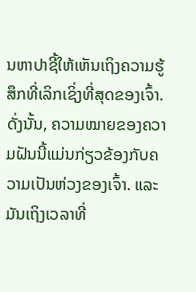ນຫາປາຊີ້ໃຫ້ເຫັນເຖິງຄວາມຮູ້ສຶກທີ່ເລິກເຊິ່ງທີ່ສຸດຂອງເຈົ້າ. ດັ່ງນັ້ນ, ຄວາມໝາຍຂອງຄວາມຝັນນີ້ແມ່ນກ່ຽວຂ້ອງກັບຄວາມເປັນຫ່ວງຂອງເຈົ້າ. ແລະມັນເຖິງເວລາທີ່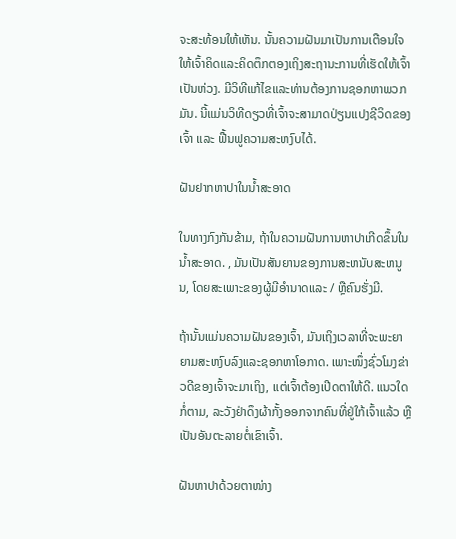ຈະສະທ້ອນໃຫ້ເຫັນ. ນັ້ນຄວາມຝັນມາເປັນການເຕືອນໃຈໃຫ້ເຈົ້າຄິດແລະຄິດຕຶກຕອງເຖິງສະຖານະການທີ່ເຮັດໃຫ້ເຈົ້າເປັນຫ່ວງ. ມີວິທີແກ້ໄຂແລະທ່ານຕ້ອງການຊອກຫາພວກມັນ. ນີ້ແມ່ນວິທີດຽວທີ່ເຈົ້າຈະສາມາດປ່ຽນແປງຊີວິດຂອງເຈົ້າ ແລະ ຟື້ນຟູຄວາມສະຫງົບໄດ້.

ຝັນຢາກຫາປາໃນນໍ້າສະອາດ

ໃນທາງກົງກັນຂ້າມ, ຖ້າໃນຄວາມຝັນການຫາປາເກີດຂຶ້ນໃນນໍ້າສະອາດ. , ມັນເປັນສັນຍານຂອງການສະຫນັບສະຫນູນ, ໂດຍສະເພາະຂອງຜູ້ມີອໍານາດແລະ / ຫຼືຄົນຮັ່ງມີ.

ຖ້ານັ້ນແມ່ນຄວາມຝັນຂອງເຈົ້າ, ມັນເຖິງເວລາທີ່ຈະພະຍາຍາມສະຫງົບລົງແລະຊອກຫາໂອກາດ. ເພາະໜຶ່ງຊົ່ວໂມງຂ່າວດີຂອງເຈົ້າຈະມາເຖິງ, ແຕ່ເຈົ້າຕ້ອງເປີດຕາໃຫ້ດີ. ແນວໃດກໍ່ຕາມ, ລະວັງຢ່າດຶງຜ້າກັ້ງອອກຈາກຄົນທີ່ຢູ່ໃກ້ເຈົ້າແລ້ວ ຫຼືເປັນອັນຕະລາຍຕໍ່ເຂົາເຈົ້າ.

ຝັນຫາປາດ້ວຍຕາໜ່າງ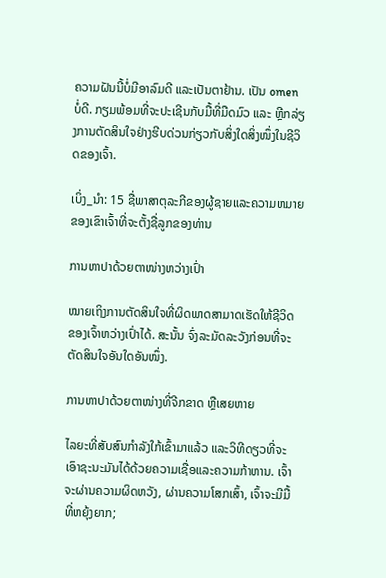ຄວາມຝັນນີ້ບໍ່ມີອາລົມດີ ແລະເປັນຕາຢ້ານ. ເປັນ omen ບໍ່ດີ. ກຽມພ້ອມທີ່ຈະປະເຊີນກັບມື້ທີ່ມືດມົວ ແລະ ຫຼີກລ່ຽງການຕັດສິນໃຈຢ່າງຮີບດ່ວນກ່ຽວກັບສິ່ງໃດສິ່ງໜຶ່ງໃນຊີວິດຂອງເຈົ້າ.

ເບິ່ງ_ນຳ: 15 ຊື່ພາສາຕຸລະກີຂອງຜູ້ຊາຍແລະຄວາມຫມາຍຂອງເຂົາເຈົ້າທີ່ຈະຕັ້ງຊື່ລູກຂອງທ່ານ

ການຫາປາດ້ວຍຕາໜ່າງຫວ່າງເປົ່າ

ໝາຍເຖິງການຕັດສິນໃຈທີ່ຜິດພາດສາມາດເຮັດໃຫ້ຊີວິດຂອງເຈົ້າຫວ່າງເປົ່າໄດ້. ສະນັ້ນ ຈົ່ງລະມັດລະວັງກ່ອນທີ່ຈະຕັດສິນໃຈອັນໃດອັນໜຶ່ງ.

ການຫາປາດ້ວຍຕາໜ່າງທີ່ຈີກຂາດ ຫຼືເສຍຫາຍ

ໄລຍະທີ່ສັບສົນກຳລັງໃກ້ເຂົ້າມາແລ້ວ ແລະວິທີດຽວທີ່ຈະເອົາຊະນະມັນໄດ້ດ້ວຍຄວາມເຊື່ອແລະຄວາມກ້າຫານ. ເຈົ້າຈະຜ່ານຄວາມຜິດຫວັງ, ຜ່ານຄວາມໂສກເສົ້າ, ເຈົ້າຈະມີມື້ທີ່ຫຍຸ້ງຍາກ;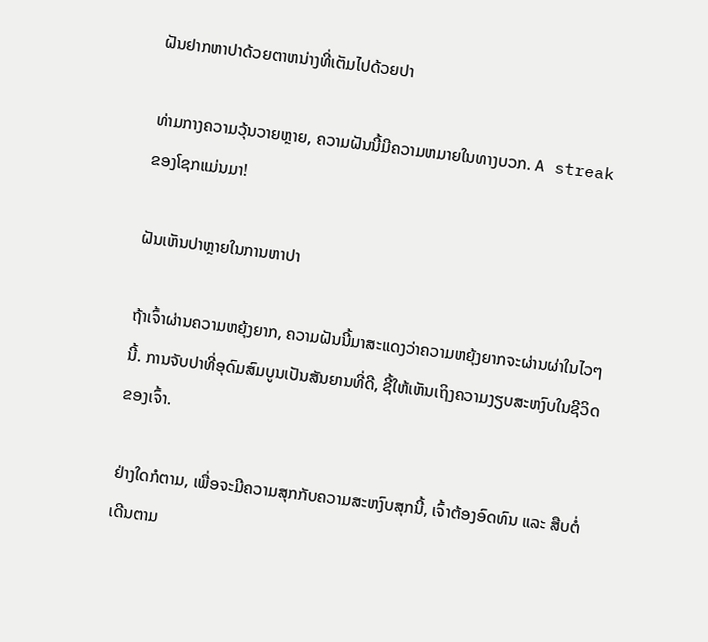ຝັນຢາກຫາປາດ້ວຍຕາຫນ່າງທີ່ເຕັມໄປດ້ວຍປາ

ທ່າມກາງຄວາມວຸ້ນວາຍຫຼາຍ, ຄວາມຝັນນີ້ມີຄວາມຫມາຍໃນທາງບວກ. A streak ຂອງໂຊກແມ່ນມາ!

ຝັນເຫັນປາຫຼາຍໃນການຫາປາ

ຖ້າເຈົ້າຜ່ານຄວາມຫຍຸ້ງຍາກ, ຄວາມຝັນນີ້ມາສະແດງວ່າຄວາມຫຍຸ້ງຍາກຈະຜ່ານຜ່າໃນໄວໆນີ້. ການຈັບປາທີ່ອຸດົມສົມບູນເປັນສັນຍານທີ່ດີ, ຊີ້ໃຫ້ເຫັນເຖິງຄວາມງຽບສະຫງົບໃນຊີວິດຂອງເຈົ້າ.

ຢ່າງໃດກໍຕາມ, ເພື່ອຈະມີຄວາມສຸກກັບຄວາມສະຫງົບສຸກນີ້, ເຈົ້າຕ້ອງອົດທົນ ແລະ ສືບຕໍ່ເດີນຕາມ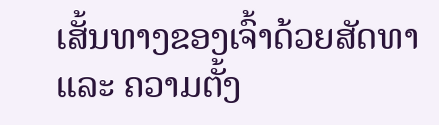ເສັ້ນທາງຂອງເຈົ້າດ້ວຍສັດທາ ແລະ ຄວາມຕັ້ງ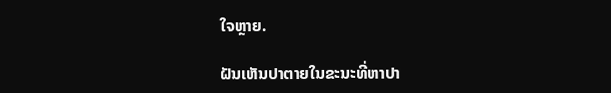ໃຈຫຼາຍ.

ຝັນເຫັນປາຕາຍໃນຂະນະທີ່ຫາປາ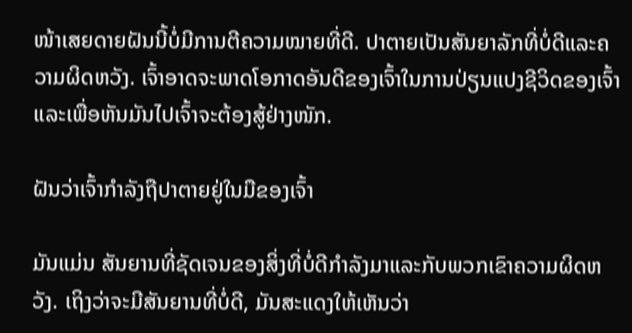ໜ້າເສຍດາຍຝັນນີ້ບໍ່ມີການຕີຄວາມໝາຍທີ່ດີ. ປາຕາຍເປັນສັນຍາລັກທີ່ບໍ່ດີແລະຄວາມຜິດຫວັງ. ເຈົ້າອາດຈະພາດໂອກາດອັນດີຂອງເຈົ້າໃນການປ່ຽນແປງຊີວິດຂອງເຈົ້າ ແລະເພື່ອຫັນມັນໄປເຈົ້າຈະຕ້ອງສູ້ຢ່າງໜັກ.

ຝັນວ່າເຈົ້າກຳລັງຖືປາຕາຍຢູ່ໃນມືຂອງເຈົ້າ

ມັນແມ່ນ ສັນຍານທີ່ຊັດເຈນຂອງສິ່ງທີ່ບໍ່ດີກໍາລັງມາແລະກັບພວກເຂົາຄວາມຜິດຫວັງ. ເຖິງວ່າຈະມີສັນຍານທີ່ບໍ່ດີ, ມັນສະແດງໃຫ້ເຫັນວ່າ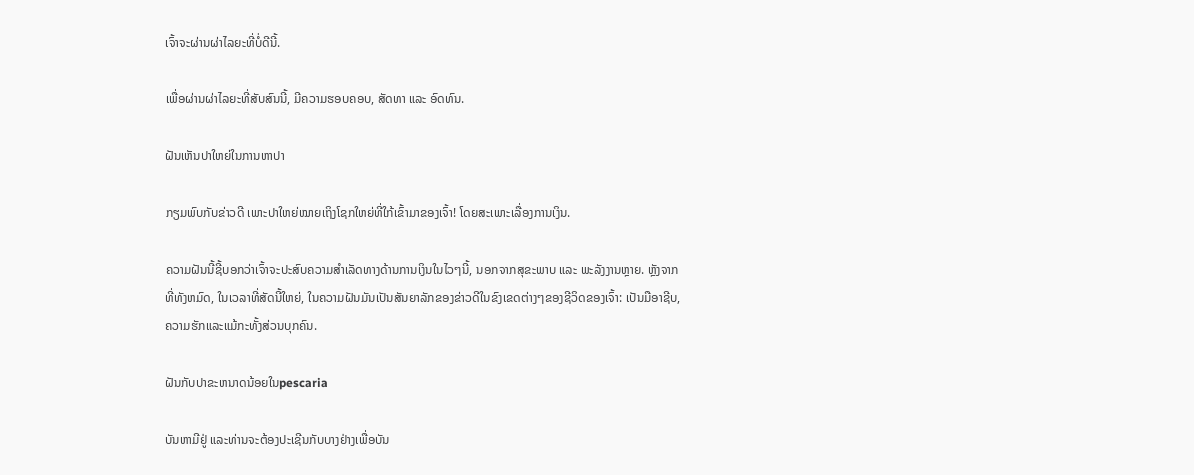ເຈົ້າຈະຜ່ານຜ່າໄລຍະທີ່ບໍ່ດີນີ້.

ເພື່ອຜ່ານຜ່າໄລຍະທີ່ສັບສົນນີ້, ມີຄວາມຮອບຄອບ, ສັດທາ ແລະ ອົດທົນ.

ຝັນເຫັນປາໃຫຍ່ໃນການຫາປາ

ກຽມພົບກັບຂ່າວດີ ເພາະປາໃຫຍ່ໝາຍເຖິງໂຊກໃຫຍ່ທີ່ໃກ້ເຂົ້າມາຂອງເຈົ້າ! ໂດຍສະເພາະເລື່ອງການເງິນ.

ຄວາມຝັນນີ້ຊີ້ບອກວ່າເຈົ້າຈະປະສົບຄວາມສຳເລັດທາງດ້ານການເງິນໃນໄວໆນີ້, ນອກຈາກສຸຂະພາບ ແລະ ພະລັງງານຫຼາຍ. ຫຼັງຈາກທີ່ທັງຫມົດ, ໃນເວລາທີ່ສັດນີ້ໃຫຍ່, ໃນຄວາມຝັນມັນເປັນສັນຍາລັກຂອງຂ່າວດີໃນຂົງເຂດຕ່າງໆຂອງຊີວິດຂອງເຈົ້າ: ເປັນມືອາຊີບ, ຄວາມຮັກແລະແມ້ກະທັ້ງສ່ວນບຸກຄົນ.

ຝັນກັບປາຂະຫນາດນ້ອຍໃນpescaria

ບັນຫາມີຢູ່ ແລະທ່ານຈະຕ້ອງປະເຊີນກັບບາງຢ່າງເພື່ອບັນ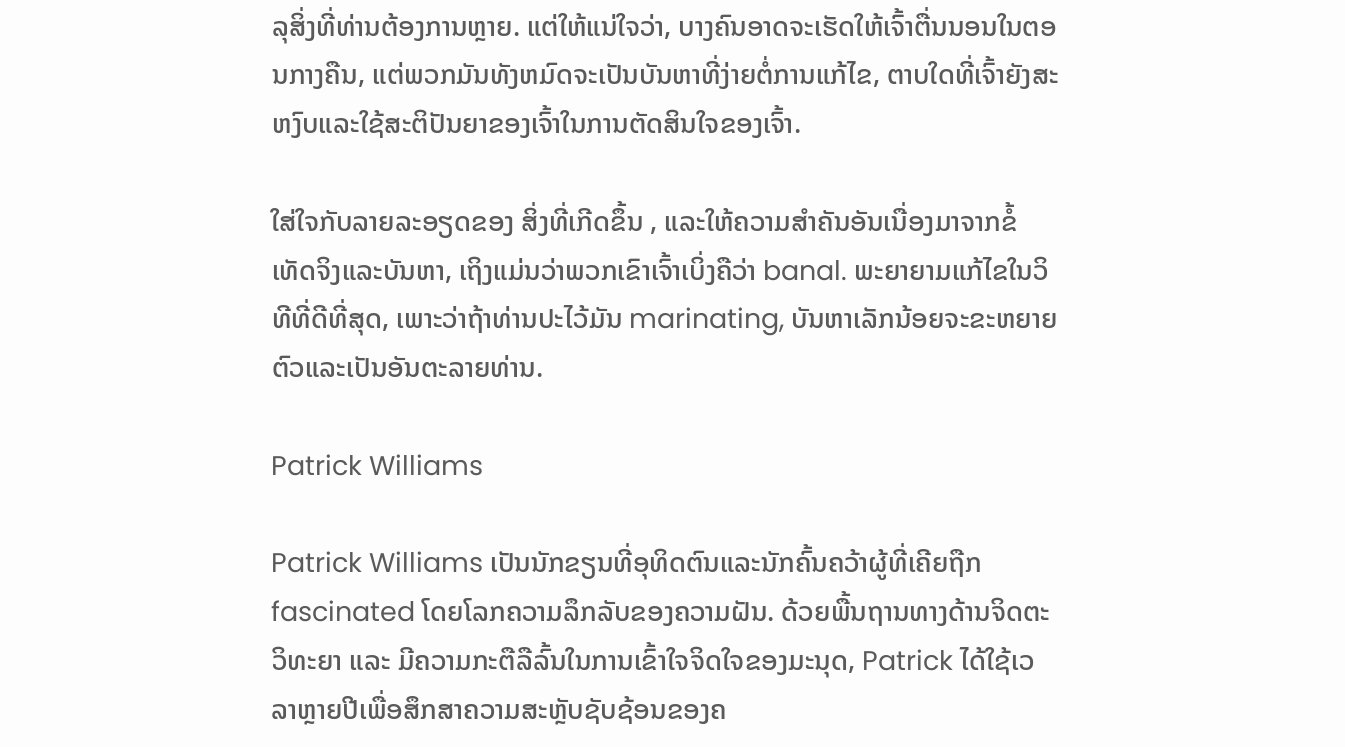ລຸສິ່ງທີ່ທ່ານຕ້ອງການຫຼາຍ. ແຕ່ໃຫ້ແນ່ໃຈວ່າ, ບາງຄົນອາດຈະເຮັດໃຫ້ເຈົ້າຕື່ນນອນໃນຕອນກາງຄືນ, ແຕ່ພວກມັນທັງຫມົດຈະເປັນບັນຫາທີ່ງ່າຍຕໍ່ການແກ້ໄຂ, ຕາບໃດທີ່ເຈົ້າຍັງສະຫງົບແລະໃຊ້ສະຕິປັນຍາຂອງເຈົ້າໃນການຕັດສິນໃຈຂອງເຈົ້າ.

ໃສ່ໃຈກັບລາຍລະອຽດຂອງ ສິ່ງທີ່ເກີດຂຶ້ນ , ແລະໃຫ້ຄວາມສໍາຄັນອັນເນື່ອງມາຈາກຂໍ້ເທັດຈິງແລະບັນຫາ, ເຖິງແມ່ນວ່າພວກເຂົາເຈົ້າເບິ່ງຄືວ່າ banal. ພະຍາຍາມແກ້ໄຂໃນວິທີທີ່ດີທີ່ສຸດ, ເພາະວ່າຖ້າທ່ານປະໄວ້ມັນ marinating, ບັນຫາເລັກນ້ອຍຈະຂະຫຍາຍຕົວແລະເປັນອັນຕະລາຍທ່ານ.

Patrick Williams

Patrick Williams ເປັນນັກຂຽນທີ່ອຸທິດຕົນແລະນັກຄົ້ນຄວ້າຜູ້ທີ່ເຄີຍຖືກ fascinated ໂດຍໂລກຄວາມລຶກລັບຂອງຄວາມຝັນ. ດ້ວຍພື້ນຖານທາງດ້ານຈິດຕະວິທະຍາ ແລະ ມີຄວາມກະຕືລືລົ້ນໃນການເຂົ້າໃຈຈິດໃຈຂອງມະນຸດ, Patrick ໄດ້ໃຊ້ເວລາຫຼາຍປີເພື່ອສຶກສາຄວາມສະຫຼັບຊັບຊ້ອນຂອງຄ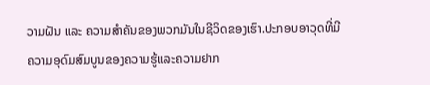ວາມຝັນ ແລະ ຄວາມສຳຄັນຂອງພວກມັນໃນຊີວິດຂອງເຮົາ.ປະກອບອາວຸດທີ່ມີຄວາມອຸດົມສົມບູນຂອງຄວາມຮູ້ແລະຄວາມຢາກ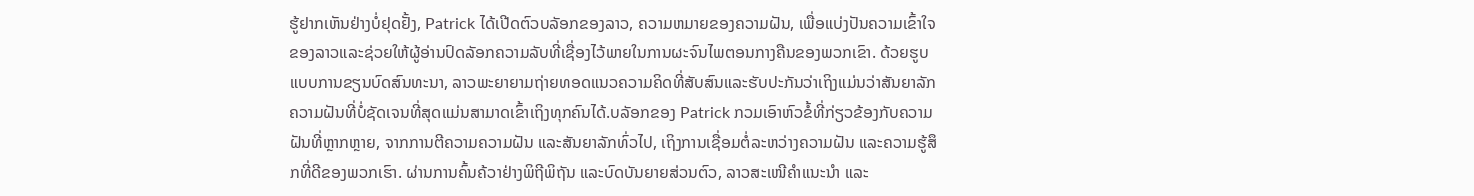ຮູ້ຢາກເຫັນຢ່າງບໍ່ຢຸດຢັ້ງ, Patrick ໄດ້ເປີດຕົວບລັອກຂອງລາວ, ຄວາມຫມາຍຂອງຄວາມຝັນ, ເພື່ອແບ່ງປັນຄວາມເຂົ້າໃຈຂອງລາວແລະຊ່ວຍໃຫ້ຜູ້ອ່ານປົດລັອກຄວາມລັບທີ່ເຊື່ອງໄວ້ພາຍໃນການຜະຈົນໄພຕອນກາງຄືນຂອງພວກເຂົາ. ດ້ວຍຮູບແບບການຂຽນບົດສົນທະນາ, ລາວພະຍາຍາມຖ່າຍທອດແນວຄວາມຄິດທີ່ສັບສົນແລະຮັບປະກັນວ່າເຖິງແມ່ນວ່າສັນຍາລັກຄວາມຝັນທີ່ບໍ່ຊັດເຈນທີ່ສຸດແມ່ນສາມາດເຂົ້າເຖິງທຸກຄົນໄດ້.ບລັອກຂອງ Patrick ກວມເອົາຫົວຂໍ້ທີ່ກ່ຽວຂ້ອງກັບຄວາມຝັນທີ່ຫຼາກຫຼາຍ, ຈາກການຕີຄວາມຄວາມຝັນ ແລະສັນຍາລັກທົ່ວໄປ, ເຖິງການເຊື່ອມຕໍ່ລະຫວ່າງຄວາມຝັນ ແລະຄວາມຮູ້ສຶກທີ່ດີຂອງພວກເຮົາ. ຜ່ານການຄົ້ນຄ້ວາຢ່າງພິຖີພິຖັນ ແລະບົດບັນຍາຍສ່ວນຕົວ, ລາວສະເໜີຄຳແນະນຳ ແລະ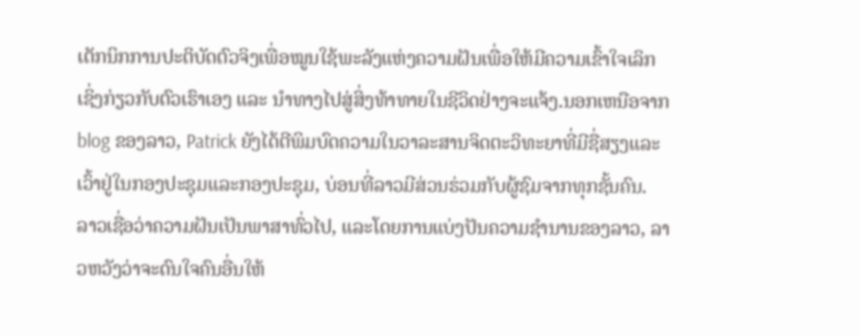ເຕັກນິກການປະຕິບັດຕົວຈິງເພື່ອໝູນໃຊ້ພະລັງແຫ່ງຄວາມຝັນເພື່ອໃຫ້ມີຄວາມເຂົ້າໃຈເລິກເຊິ່ງກ່ຽວກັບຕົວເຮົາເອງ ແລະ ນຳທາງໄປສູ່ສິ່ງທ້າທາຍໃນຊີວິດຢ່າງຈະແຈ້ງ.ນອກເຫນືອຈາກ blog ຂອງລາວ, Patrick ຍັງໄດ້ຕີພິມບົດຄວາມໃນວາລະສານຈິດຕະວິທະຍາທີ່ມີຊື່ສຽງແລະເວົ້າຢູ່ໃນກອງປະຊຸມແລະກອງປະຊຸມ, ບ່ອນທີ່ລາວມີສ່ວນຮ່ວມກັບຜູ້ຊົມຈາກທຸກຊັ້ນຄົນ. ລາວເຊື່ອວ່າຄວາມຝັນເປັນພາສາທົ່ວໄປ, ແລະໂດຍການແບ່ງປັນຄວາມຊໍານານຂອງລາວ, ລາວຫວັງວ່າຈະດົນໃຈຄົນອື່ນໃຫ້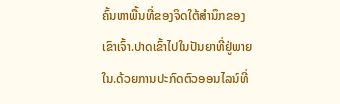ຄົ້ນຫາພື້ນທີ່ຂອງຈິດໃຕ້ສໍານຶກຂອງເຂົາເຈົ້າ.ປາດເຂົ້າໄປໃນປັນຍາທີ່ຢູ່ພາຍໃນ.ດ້ວຍການປະກົດຕົວອອນໄລນ໌ທີ່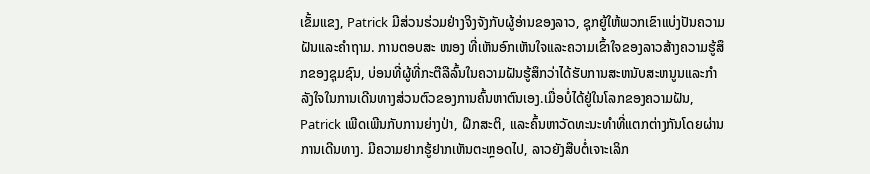ເຂັ້ມແຂງ, Patrick ມີສ່ວນຮ່ວມຢ່າງຈິງຈັງກັບຜູ້ອ່ານຂອງລາວ, ຊຸກຍູ້ໃຫ້ພວກເຂົາແບ່ງປັນຄວາມຝັນແລະຄໍາຖາມ. ການຕອບສະ ໜອງ ທີ່ເຫັນອົກເຫັນໃຈແລະຄວາມເຂົ້າໃຈຂອງລາວສ້າງຄວາມຮູ້ສຶກຂອງຊຸມຊົນ, ບ່ອນທີ່ຜູ້ທີ່ກະຕືລືລົ້ນໃນຄວາມຝັນຮູ້ສຶກວ່າໄດ້ຮັບການສະຫນັບສະຫນູນແລະກໍາລັງໃຈໃນການເດີນທາງສ່ວນຕົວຂອງການຄົ້ນຫາຕົນເອງ.ເມື່ອບໍ່ໄດ້ຢູ່ໃນໂລກຂອງຄວາມຝັນ, Patrick ເພີດເພີນກັບການຍ່າງປ່າ, ຝຶກສະຕິ, ແລະຄົ້ນຫາວັດທະນະທໍາທີ່ແຕກຕ່າງກັນໂດຍຜ່ານການເດີນທາງ. ມີຄວາມຢາກຮູ້ຢາກເຫັນຕະຫຼອດໄປ, ລາວຍັງສືບຕໍ່ເຈາະເລິກ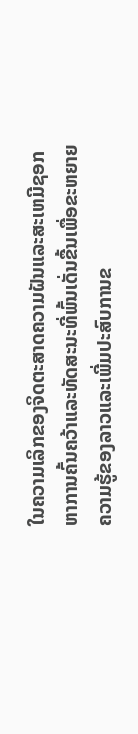ໃນຄວາມເລິກຂອງຈິດຕະສາດຄວາມຝັນແລະສະເຫມີຊອກຫາການຄົ້ນຄວ້າແລະທັດສະນະທີ່ພົ້ນເດັ່ນຂື້ນເພື່ອຂະຫຍາຍຄວາມຮູ້ຂອງລາວແລະເພີ່ມປະສົບການຂ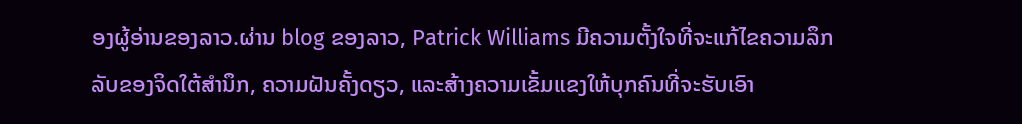ອງຜູ້ອ່ານຂອງລາວ.ຜ່ານ blog ຂອງລາວ, Patrick Williams ມີຄວາມຕັ້ງໃຈທີ່ຈະແກ້ໄຂຄວາມລຶກລັບຂອງຈິດໃຕ້ສໍານຶກ, ຄວາມຝັນຄັ້ງດຽວ, ແລະສ້າງຄວາມເຂັ້ມແຂງໃຫ້ບຸກຄົນທີ່ຈະຮັບເອົາ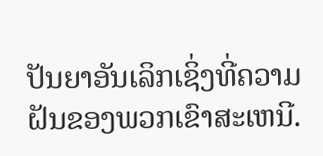ປັນຍາອັນເລິກເຊິ່ງທີ່ຄວາມຝັນຂອງພວກເຂົາສະເຫນີ.